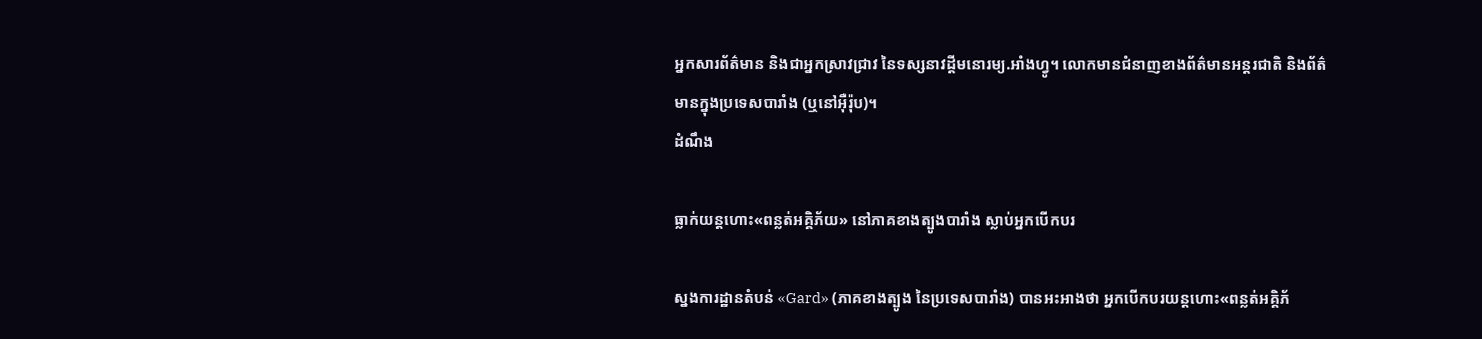អ្នកសារព័ត៌មាន និងជាអ្នកស្រាវជ្រាវ នៃទស្សនាវដ្ដីមនោរម្យ.អាំងហ្វូ។ លោកមានជំនាញខាងព័ត៌មានអន្តរជាតិ និងព័ត៌មានក្នុងប្រទេសបារាំង (ឬនៅអ៊ឺរ៉ុប)។
ដំណឹង

ធ្លាក់យន្ដហោះ«ពន្លត់អគ្គិភ័យ» នៅភាគខាងត្បូងបារាំង ស្លាប់អ្នកបើកបរ

ស្នងការដ្ឋានតំបន់ «Gard» (ភាគខាងត្បូង នៃប្រទេសបារាំង) បានអះអាងថា អ្នកបើកបរយន្ដហោះ«ពន្លត់អគ្គិភ័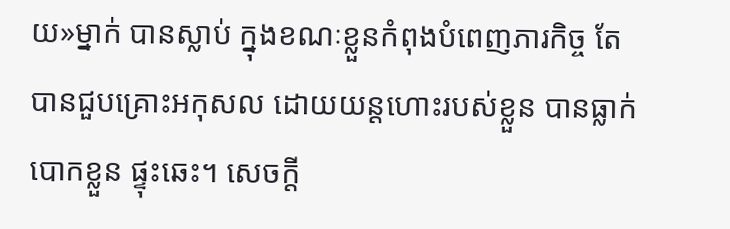យ»ម្នាក់ បានស្លាប់ ក្នុងខណៈខ្លួនកំពុងបំពេញភារកិច្ច តែបានជួបគ្រោះអកុសល ដោយយន្ដហោះរបស់ខ្លួន បានធ្លាក់បោកខ្លួន ផ្ទុះឆេះ។ សេចក្ដី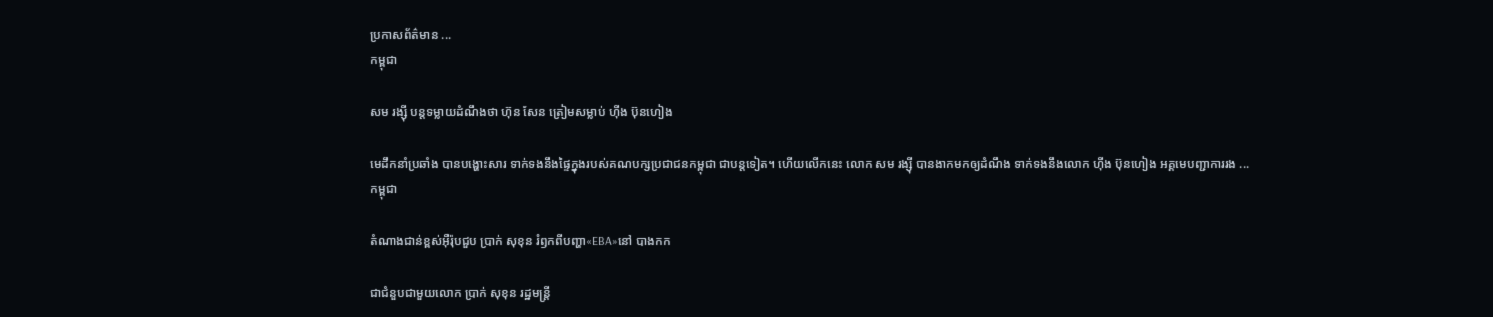ប្រកាសព័ត៌មាន ...
កម្ពុជា

សម រង្ស៊ី បន្តទម្លាយដំណឹងថា ហ៊ុន សែន ត្រៀមសម្លាប់ ហ៊ីង ប៊ុនហៀង

មេដឹកនាំប្រឆាំង បានបង្ហោះសារ ទាក់ទងនឹងផ្ទៃក្នុងរបស់គណបក្សប្រជាជនកម្ពុជា ជាបន្តទៀត។ ហើយលើកនេះ លោក សម រង្ស៊ី បានងាកមកឲ្យដំណឹង ទាក់ទងនឹងលោក ហ៊ីង ប៊ុនហៀង អគ្គមេបញ្ជាការរង ...
កម្ពុជា

តំណាងជាន់ខ្ពស់អ៊ឺរ៉ុបជួប ប្រាក់ សុខុន រំឭកពីបញ្ហា«EBA»នៅ បាងកក

ជាជំនួបជាមួយលោក ប្រាក់ សុខុន រដ្ឋមន្ត្រី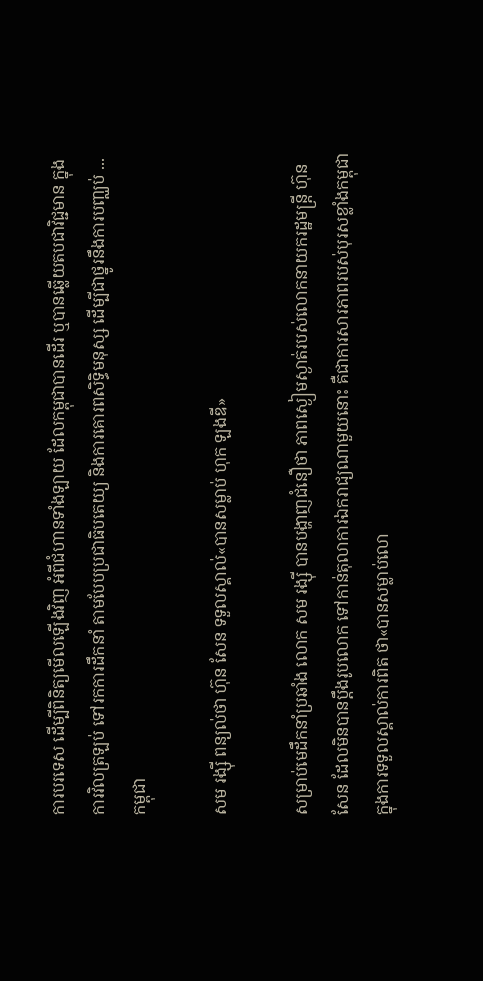ការបរទេស ដើម្បីពិនិត្យមើលឡើងវិញ អំពីជំហានទាំងឡាយ ដែលកម្ពុជាបានដើរ ឬបានឆ្លើយតបជាវិជ្ជមាន ក្នុងការវិលត្រឡប់ ទៅរកការដឹកនាំ តាមបែបប្រជាធិបតេយ្យ និងការគោរពសិទ្ធិមនុស្ស ដើម្បីជាថ្នូរនឹងការបញ្ឈប់ ...
កម្ពុជា

សម រង្ស៊ី ពន្យល់ថា ហ៊ុន សែន ទទួលស្គាល់«បានសម្លាប់ ហុក ឡងឌី»

សម្រាប់មេដឹកនាំប្រឆាំង លោក សម រង្ស៊ី បានបង្ហាញជំនឿថា ភាពស្ងៀមស្ងាត់របស់លោកនាយករដ្ឋមន្ត្រី ហ៊ុន សែន ដែលមិនបានប្តឹងរូបលោក ទៅកាន់តុលាការឯករាជ្យណាមួយនោះ គឺជាការសារភាពរបស់បុរសខ្លាំងកម្ពុជា ក្នុងការទទួលស្គាល់ការពិត ថា«បានសម្លាប់លោ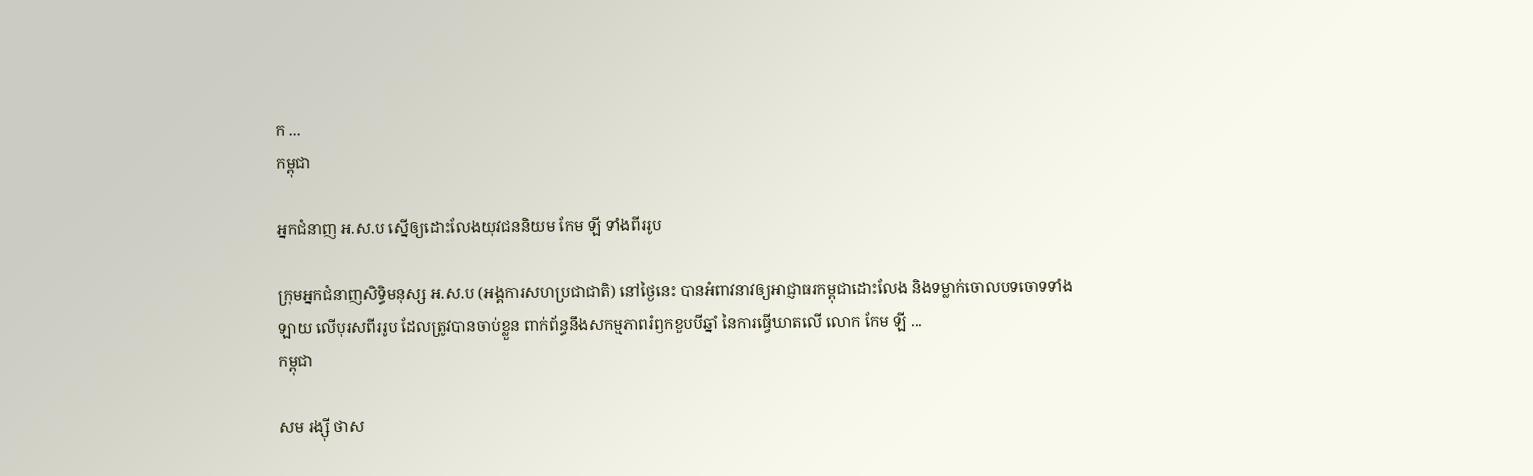ក ...
កម្ពុជា

អ្នកជំនាញ អ.ស.ប ស្នើឲ្យដោះលែងយុវជននិយម កែម ឡី ទាំងពីររូប

ក្រុមអ្នកជំនាញសិទិ្ធមនុស្ស អ.ស.ប (អង្គការសហប្រជាជាតិ) នៅថ្ងៃនេះ បានអំពាវនាវឲ្យអាជ្ញាធរកម្ពុជាដោះលែង និងទម្លាក់ចោលបទចោទទាំងឡាយ លើបុរសពីររូប ដែលត្រូវបានចាប់ខ្លួន ពាក់ព័ន្ធនឹងសកម្មភាពរំឭកខួបបីឆ្នាំ នៃការធ្វើឃាតលើ លោក កែម ឡី ...
កម្ពុជា

សម រង្ស៊ី ថាស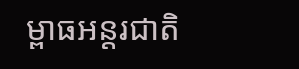ម្ពាធអន្តរជាតិ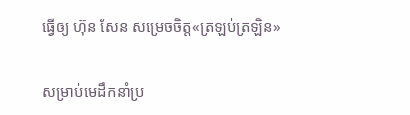ធ្វើឲ្យ ហ៊ុន សែន សម្រេចចិត្ត«ត្រឡប់ត្រឡិន»

សម្រាប់មេដឹកនាំប្រ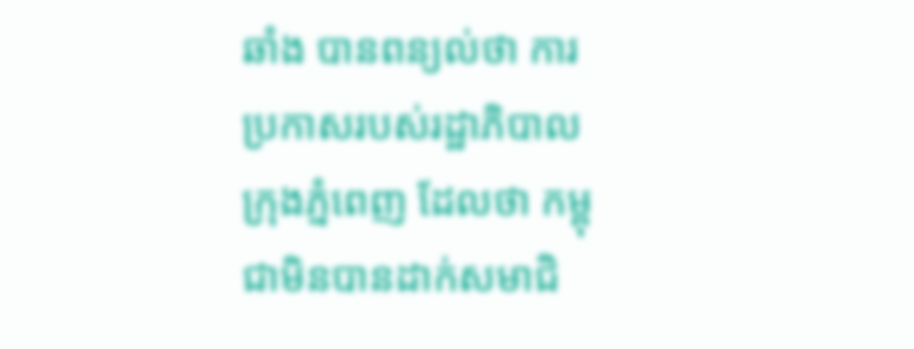ឆាំង បានពន្យល់ថា ការប្រកាសរបស់រដ្ឋាភិបាលក្រុងភ្នំពេញ ដែលថា កម្ពុជាមិនបានដាក់សមាជិ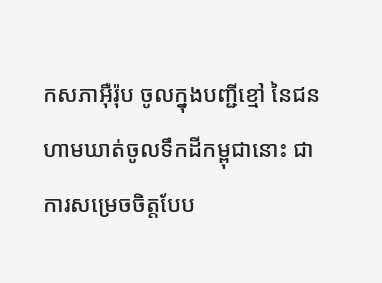កសភាអ៊ឺរ៉ុប ចូលក្នុងបញ្ជីខ្មៅ នៃជនហាមឃាត់ចូលទឹកដីកម្ពុជានោះ ជាការសម្រេចចិត្តបែប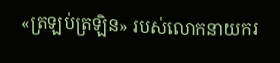«ត្រឡប់ត្រឡិន» របស់លោកនាយករ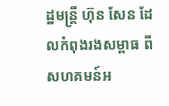ដ្ឋមន្ត្រី ហ៊ុន សែន ដែលកំពុងរងសម្ពាធ ពីសហគមន៍អ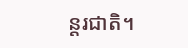ន្តរជាតិ។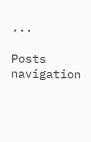...

Posts navigation